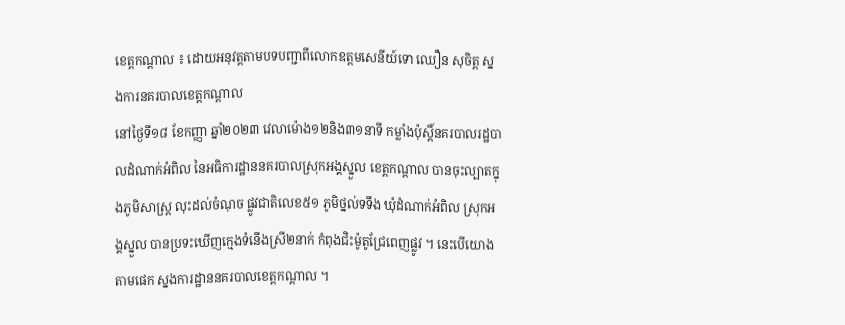ខេត្តកណ្តាល ៖ ដោយអនុវត្តតាមបទបញ្ជាពីលោកឧត្តមសេនីយ៍ទោ ឈឿន សុចិត្ត ស្នងការនគរបាលខេត្តកណ្តាល
នៅថ្ងៃទី១៨ ខែកញ្ញា ឆ្នាំ២០២៣ វេលាម៉ោង១២និង៣១នាទី កម្លាំងប៉ុស្តិ៍នគរបាលរដ្ឋបាលដំណាក់អំពិល នៃអធិការដ្ឋាននគរបាលស្រុកអង្គស្នួល ខេត្តកណ្ដាល បានចុះល្បាតក្នុងភូមិសាស្រ្ដ លុះដល់ចំណុច ផ្លូវជាតិលេខ៥១ ភូមិថ្នល់ទទឹង ឃុំដំណាក់អំពិល ស្រុកអង្គស្នួល បានប្រទះឃើញក្មេងទំនើងស្រី២នាក់ កំពុងជិះម៉ូតូជ្រែពេញផ្លូវ ។ នេះបើយោងតាមផេក ស្នងការដ្ឋាននគរបាលខេត្តកណ្តាល ។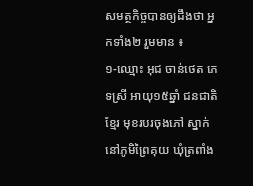សមត្ថកិច្ចបានឲ្យដឹងថា អ្នកទាំង២ រួមមាន ៖
១-ឈ្មោះ អុជ ចាន់ថេត ភេទស្រី អាយុ១៥ឆ្នាំ ជនជាតិខ្មែរ មុខរបរចុងភៅ ស្នាក់នៅភូមិព្រៃគុយ ឃុំត្រពាំង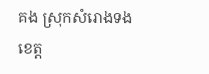គង ស្រុកសំរោងទង ខេត្ត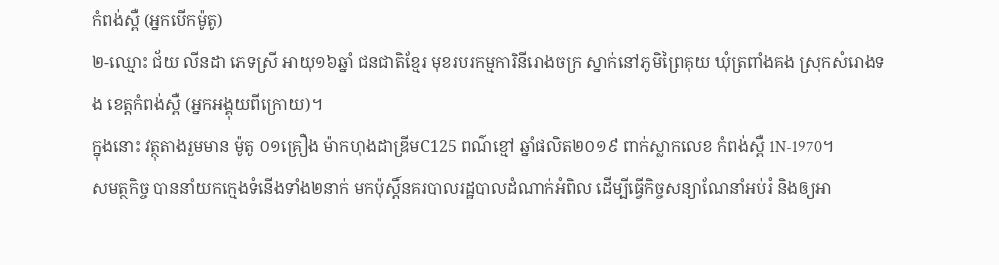កំពង់ស្ពឺ (អ្នកបើកម៉ូតូ)
២-ឈ្មោះ ជ័យ លីនដា ភេទស្រី អាយុ១៦ឆ្នាំ ជនជាតិខ្មែរ មុខរបរកម្មការិនីរោងចក្រ ស្នាក់នៅភូមិព្រៃគុយ ឃុំត្រពាំងគង ស្រុកសំរោងទង ខេត្តកំពង់ស្ពឺ (អ្នកអង្គុយពីក្រោយ)។
ក្នុងនោះ វត្ថុតាងរួមមាន ម៉ូតូ ០១គ្រឿង ម៉ាកហុងដាឌ្រីមC125 ពណ៌ខ្មៅ ឆ្នាំផលិត២០១៩ ពាក់ស្លាកលេខ កំពង់ស្ពឺ 1N-1970។
សមត្ថកិច្ច បាននាំយកក្មេងទំនើងទាំង២នាក់ មកប៉ុស្តិ៍នគរបាលរដ្ឋបាលដំណាក់អំពិល ដើម្បីធ្វើកិច្ចសន្យាណែនាំអប់រំ និងឲ្យអា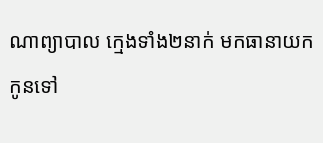ណាព្យាបាល ក្មេងទាំង២នាក់ មកធានាយកកូនទៅ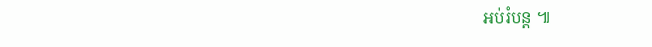អប់រំបន្ត ៕